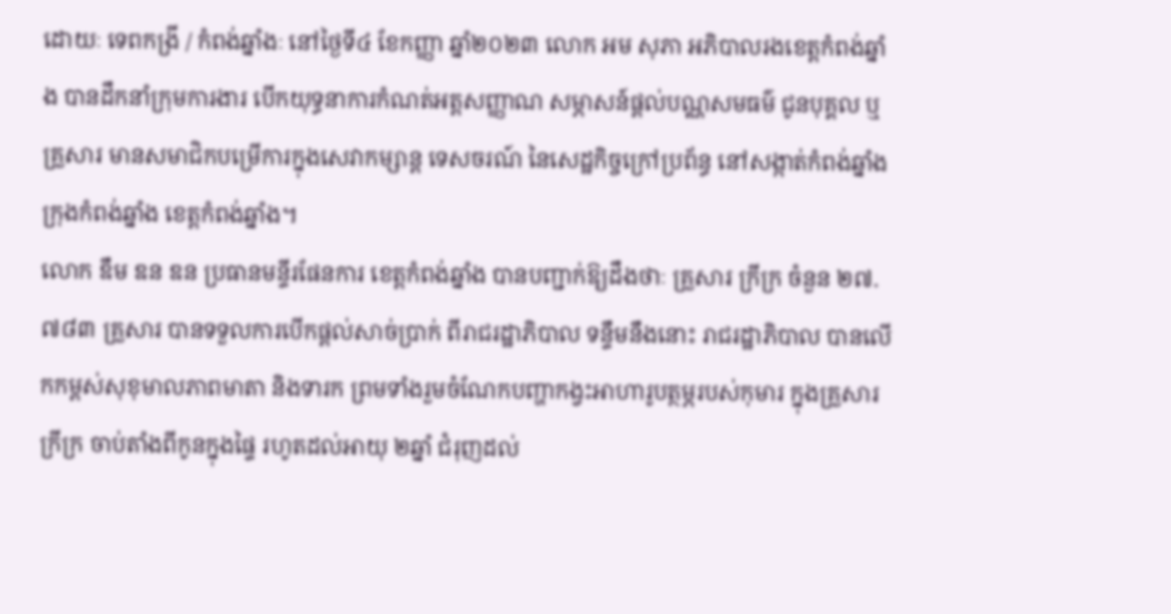ដោយៈ ទេពកង្រី / កំពង់ឆ្នាំងៈ នៅថ្ងៃទី៤ ខែកញ្ញា ឆ្នាំ២០២៣ លោក អម សុភា អភិបាលរងខេត្តកំពង់ឆ្នាំង បានដឹកនាំក្រុមការងារ បើកយុទ្ធនាការកំណត់អត្តសញ្ញាណ សម្ភាសន៍ផ្តល់បណ្ណសមធម៌ ជូនបុគ្គល ឬគ្រួសារ មានសមាជិកបម្រើការក្នុងសេវាកម្សាន្ត ទេសចរណ៍ នៃសេដ្ឋកិច្ចក្រៅប្រព័ន្ធ នៅសង្កាត់កំពង់ឆ្នាំង ក្រុងកំពង់ឆ្នាំង ខេត្តកំពង់ឆ្នាំង។
លោក ឌឹម ឌន ឌន ប្រធានមន្ទីរផែនការ ខេត្តកំពង់ឆ្នាំង បានបញ្ជាក់ឱ្យដឹងថាៈ គ្រួសារ ក្រីក្រ ចំនួន ២៧.៧៨៣ គ្រួសារ បានទទួលការបើកផ្តល់សាច់ប្រាក់ ពីរាជរដ្ឋាភិបាល ទន្ទឹមនឹងនោះ រាជរដ្ឋាភិបាល បានលើកកម្ពស់សុខុមាលភាពមាតា និងទារក ព្រមទាំងរួមចំណែកបញ្ហាកង្វះអាហារូបត្ថម្ភរបស់កុមារ ក្នុងគ្រួសារក្រីក្រ ចាប់តាំងពីកូនក្នុងផ្ទៃ រហូតដល់អាយុ ២ឆ្នាំ ជំរុញដល់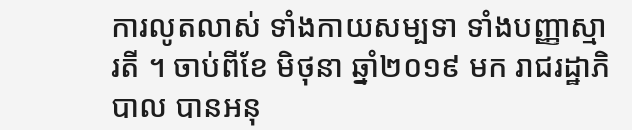ការលូតលាស់ ទាំងកាយសម្បទា ទាំងបញ្ញាស្មារតី ។ ចាប់ពីខែ មិថុនា ឆ្នាំ២០១៩ មក រាជរដ្ឋាភិបាល បានអនុ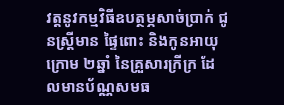វត្តនូវកម្មវិធីឧបត្ថម្ភសាច់ប្រាក់ ជូនស្រ្តីមាន ផ្ទៃពោះ និងកូនអាយុក្រោម ២ឆ្នាំ នៃគ្រួសារក្រីក្រ ដែលមានប័ណ្ណសមធ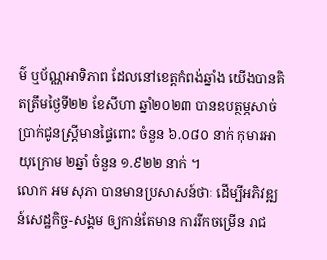ម៌ ឬប័ណ្ណអាទិភាព ដែលនៅខេត្តកំពង់ឆ្នាំង យើងបានគិតត្រឹមថ្ងៃទី២២ ខែសីហា ឆ្នាំ២០២៣ បានឧបត្ថម្ភសាច់ប្រាក់ជូនស្រី្តមានផ្ទៃពោះ ចំនួន ៦.០៨០ នាក់ កុមារអាយុក្រោម ២ឆ្នាំ ចំនួន ១.៩២២ នាក់ ។
លោក អម សុភា បានមានប្រសាសន៍ថាៈ ដើម្បីអភិវឌ្ឍន៍សេដ្ឋកិច្ច-សង្គម ឲ្យកាន់តែមាន ការរីកចម្រើន រាជ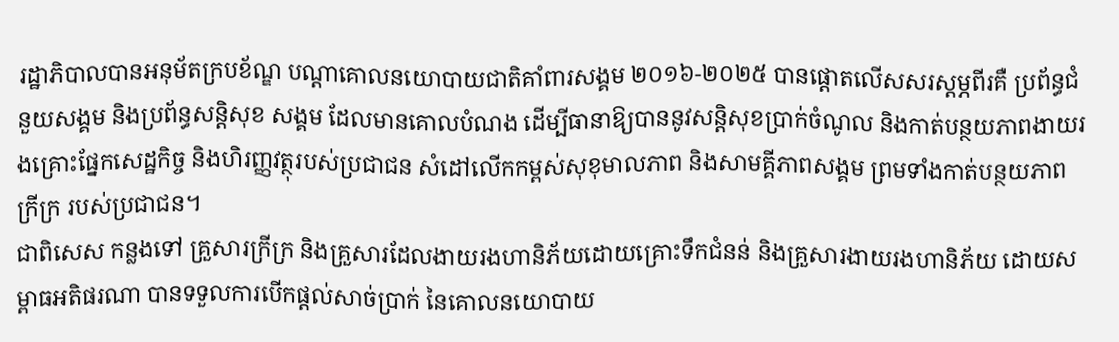រដ្ឋាភិបាលបានអនុម័តក្របខ័ណ្ឌ បណ្តាគោលនយោបាយជាតិគាំពារសង្គម ២០១៦-២០២៥ បានផ្តោតលើសសរស្តម្ភពីរគឺ ប្រព័ន្ធជំនួយសង្គម និងប្រព័ន្ធសន្តិសុខ សង្គម ដែលមានគោលបំណង ដើម្បីធានាឱ្យបាននូវសន្តិសុខប្រាក់ចំណូល និងកាត់បន្ថយភាពងាយរងគ្រោះផ្នែកសេដ្ឋកិច្ច និងហិរញ្ញវត្ថុរបស់ប្រជាជន សំដៅលើកកម្ពស់សុខុមាលភាព និងសាមគ្គីភាពសង្គម ព្រមទាំងកាត់បន្ថយភាពក្រីក្រ របស់ប្រជាជន។
ជាពិសេស កន្លងទៅ គ្រួសារក្រីក្រ និងគ្រួសារដែលងាយរងហានិភ័យដោយគ្រោះទឹកជំនន់ និងគ្រួសារងាយរងហានិភ័យ ដោយសម្ពាធអតិផរណា បានទទួលការបើកផ្តល់សាច់ប្រាក់ នៃគោលនយោបាយ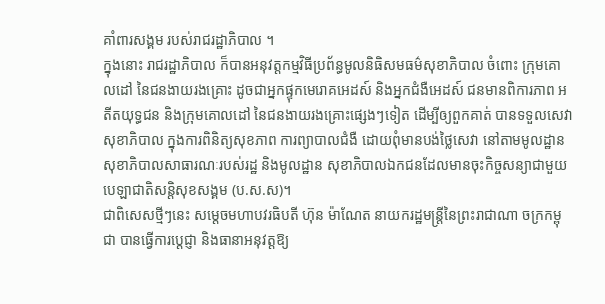គាំពារសង្គម របស់រាជរដ្ឋាភិបាល ។
ក្នុងនោះ រាជរដ្ឋាភិបាល ក៏បានអនុវត្តកម្មវិធីប្រព័ន្ធមូលនិធិសមធម៌សុខាភិបាល ចំពោះ ក្រុមគោលដៅ នៃជនងាយរងគ្រោះ ដូចជាអ្នកផ្ទុកមេរោគអេដស៍ និងអ្នកជំងឺអេដស៍ ជនមានពិការភាព អតីតយុទ្ធជន និងក្រុមគោលដៅ នៃជនងាយរងគ្រោះផ្សេងៗទៀត ដើម្បីឲ្យពួកគាត់ បានទទួលសេវាសុខាភិបាល ក្នុងការពិនិត្យសុខភាព ការព្យាបាលជំងឺ ដោយពុំមានបង់ថ្លៃសេវា នៅតាមមូលដ្ឋាន សុខាភិបាលសាធារណៈរបស់រដ្ឋ និងមូលដ្ឋាន សុខាភិបាលឯកជនដែលមានចុះកិច្ចសន្យាជាមួយបេឡាជាតិសន្តិសុខសង្គម (ប.ស.ស)។
ជាពិសេសថ្មីៗនេះ សម្តេចមហាបវរធិបតី ហ៊ុន ម៉ាណែត នាយករដ្ឋមន្រ្តីនៃព្រះរាជាណា ចក្រកម្ពុជា បានធ្វើការប្តេជ្ញា និងធានាអនុវត្តឱ្យ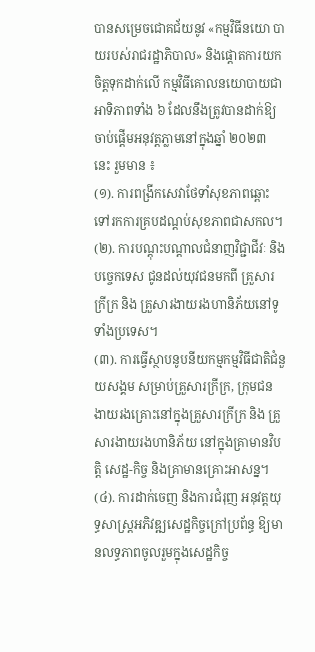បានសម្រេចជោគជ័យនូវ «កម្មវិធីនយោ បាយរបស់រាជរដ្ឋាភិបាល» និងផ្តោតការយកចិត្តទុកដាក់លើ កម្មវិធីគោលនយោបាយជាអាទិភាពទាំង ៦ ដែលនឹងត្រូវបានដាក់ឱ្យចាប់ផ្តើមអនុវត្តភ្លាមនៅក្នុងឆ្នាំ ២០២៣ នេះ រួមមាន ៖
(១). ការពង្រីកសេវាថែទាំសុខភាពឆ្ពោះទៅរកការគ្របដណ្តប់សុខភាពជាសកល។
(២). ការបណ្តុះបណ្តាលជំនាញវិជ្ជាជីវៈ និង បច្ចេកទេស ជូនដល់យុវជនមកពី គ្រួសារក្រីក្រ និង គ្រួសារងាយរងហានិភ័យនៅទូទាំងប្រទេស។
(៣). ការធ្វើស្ថាបនូបនីយកម្មកម្មវិធីជាតិជំនួយសង្គម សម្រាប់គ្រួសារក្រីក្រ, ក្រុមជន ងាយរងគ្រោះនៅក្នុងគ្រួសារក្រីក្រ និង គ្រួសារងាយរងហានិភ័យ នៅក្នុងគ្រាមានវិបត្តិ សេដ្ឋ-កិច្ច និងគ្រាមានគ្រោះអាសន្ន។
(៤). ការដាក់ចេញ និងការជំរុញ អនុវត្តយុទ្ធសាស្ត្រអភិវឌ្ឍសេដ្ឋកិច្ចក្រៅប្រព័ន្ធ ឱ្យមានលទ្ធភាពចូលរួមក្នុងសេដ្ឋកិច្ច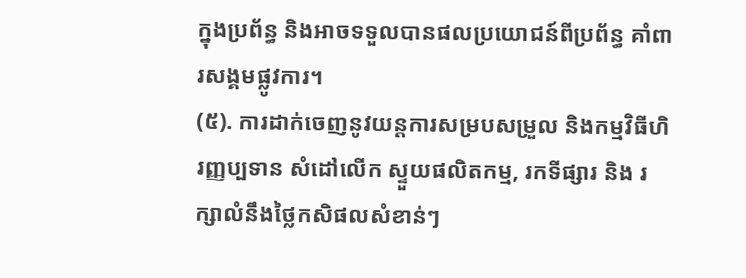ក្នុងប្រព័ន្ធ និងអាចទទួលបានផលប្រយោជន៍ពីប្រព័ន្ធ គាំពារសង្គមផ្លូវការ។
(៥). ការដាក់ចេញនូវយន្តការសម្របសម្រួល និងកម្មវិធីហិរញ្ញប្បទាន សំដៅលើក ស្ទួយផលិតកម្ម, រកទីផ្សារ និង រក្សាលំនឹងថ្លៃកសិផលសំខាន់ៗ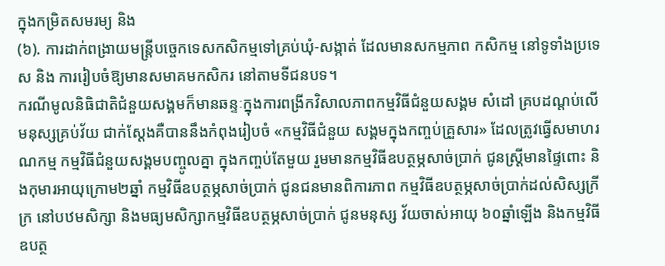ក្នុងកម្រិតសមរម្យ និង
(៦). ការដាក់ពង្រាយមន្ត្រីបច្ចេកទេសកសិកម្មទៅគ្រប់ឃុំ-សង្កាត់ ដែលមានសកម្មភាព កសិកម្ម នៅទូទាំងប្រទេស និង ការរៀបចំឱ្យមានសមាគមកសិករ នៅតាមទីជនបទ។
ករណីមូលនិធិជាតិជំនួយសង្គមក៏មានឆន្ទៈក្នុងការពង្រីកវិសាលភាពកម្មវិធីជំនួយសង្គម សំដៅ គ្របដណ្តប់លើមនុស្សគ្រប់វ័យ ជាក់ស្តែងគឺបាននឹងកំពុងរៀបចំ «កម្មវិធីជំនួយ សង្គមក្នុងកញ្ចប់គ្រួសារ» ដែលត្រូវធ្វើសមាហរណកម្ម កម្មវិធីជំនួយសង្គមបញ្ចូលគ្នា ក្នុងកញ្ចប់តែមួយ រួមមានកម្មវិធីឧបត្ថម្ភសាច់ប្រាក់ ជូនស្រ្តីមានផ្ទៃពោះ និងកុមារអាយុក្រោម២ឆ្នាំ កម្មវិធីឧបត្ថម្ភសាច់ប្រាក់ ជូនជនមានពិការភាព កម្មវិធីឧបត្ថម្ភសាច់ប្រាក់ដល់សិស្សក្រីក្រ នៅបឋមសិក្សា និងមធ្យមសិក្សាកម្មវិធីឧបត្ថម្ភសាច់ប្រាក់ ជូនមនុស្ស វ័យចាស់អាយុ ៦០ឆ្នាំឡើង និងកម្មវិធីឧបត្ថ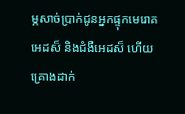ម្ភសាច់ប្រាក់ជូនអ្នកផ្ទុកមេរោគអេដស៏ និងជំងឺអេដស៏ ហើយគ្រោងដាក់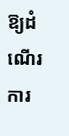ឱ្យដំណើរការ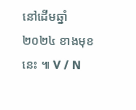នៅដើមឆ្នាំ២០២៤ ខាងមុខនេះ ៕ V / N